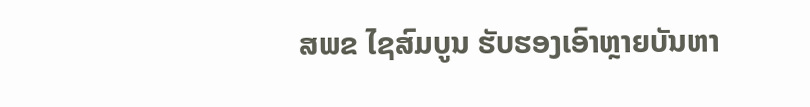ສພຂ ໄຊສົມບູນ ຮັບຮອງເອົາຫຼາຍບັນຫາ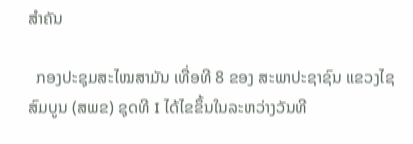ສໍາຄັນ

  ກອງປະຊຸມສະໄໝສາມັນ ເທື່ອທີ 8 ຂອງ ສະພາປະຊາຊົນ ແຂວງໄຊສົມບູນ (ສພຂ) ຊຸດທີ I ໄດ້ໄຂຂຶ້ນໃນລະຫວ່າງວັນທີ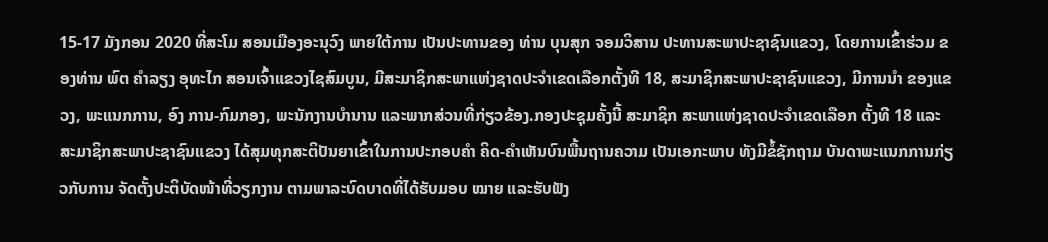15-17 ມັງກອນ 2020 ທີ່ສະໂມ ສອນເມືອງອະນຸວົງ ພາຍໃຕ້ການ ເປັນປະທານຂອງ ທ່ານ ບຸນສຸກ ຈອມວິສານ ປະທານສະພາປະຊາຊົນແຂວງ, ໂດຍການເຂົ້າຮ່ວມ ຂອງທ່ານ ພົຕ ຄຳລຽງ ອຸທະໄກ ສອນເຈົ້າແຂວງໄຊສົມບູນ, ມີສະມາຊິກສະພາແຫ່ງຊາດປະຈຳເຂດເລືອກຕັ້ງທີ 18, ສະມາຊິກສະພາປະຊາຊົນແຂວງ, ມີການນຳ ຂອງແຂວງ, ພະແນກການ, ອົງ ການ-ກົມກອງ, ພະນັກງານບຳນານ ແລະພາກສ່ວນທີ່ກ່ຽວຂ້ອງ.ກອງປະຊຸມຄັ້ງນີ້ ສະມາຊິກ ສະພາແຫ່ງຊາດປະຈໍາເຂດເລືອກ ຕັ້ງທີ 18 ແລະສະມາຊິກສະພາປະຊາຊົນແຂວງ ໄດ້ສຸມທຸກສະຕິປັນຍາເຂົ້າໃນການປະກອບຄຳ ຄິດ-ຄຳເຫັນບົນພື້ນຖານຄວາມ ເປັນເອກະພາບ ທັງມີຂໍ້ຊັກຖາມ ບັນດາພະແນກການກ່ຽວກັບການ ຈັດຕັ້ງປະຕິບັດໜ້າທີ່ວຽກງານ ຕາມພາລະບົດບາດທີ່ໄດ້ຮັບມອບ ໝາຍ ແລະຮັບຟັງ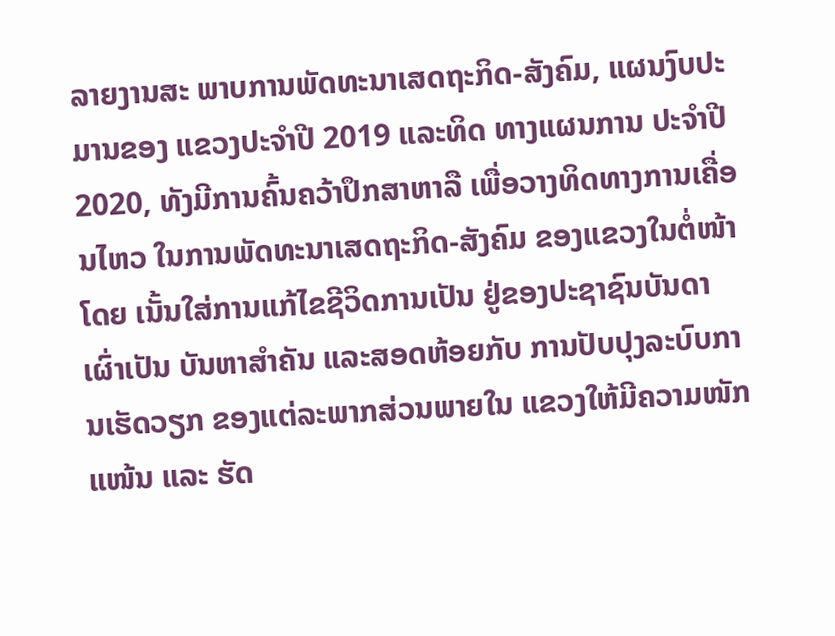ລາຍງານສະ ພາບການພັດທະນາເສດຖະກິດ-ສັງຄົມ, ແຜນງົບປະມານຂອງ ແຂວງປະຈໍາປີ 2019 ແລະທິດ ທາງແຜນການ ປະຈຳປີ 2020, ທັງມີການຄົ້ນຄວ້າປຶກສາຫາລື ເພື່ອວາງທິດທາງການເຄື່ອນໄຫວ ໃນການພັດທະນາເສດຖະກິດ-ສັງຄົມ ຂອງແຂວງໃນຕໍ່ໜ້າ ໂດຍ ເນັ້ນໃສ່ການແກ້ໄຂຊີວິດການເປັນ ຢູ່ຂອງປະຊາຊົນບັນດາເຜົ່າເປັນ ບັນຫາສຳຄັນ ແລະສອດຫ້ອຍກັບ ການປັບປຸງລະບົບການເຮັດວຽກ ຂອງແຕ່ລະພາກສ່ວນພາຍໃນ ແຂວງໃຫ້ມີຄວາມໜັກແໜ້ນ ແລະ ຮັດ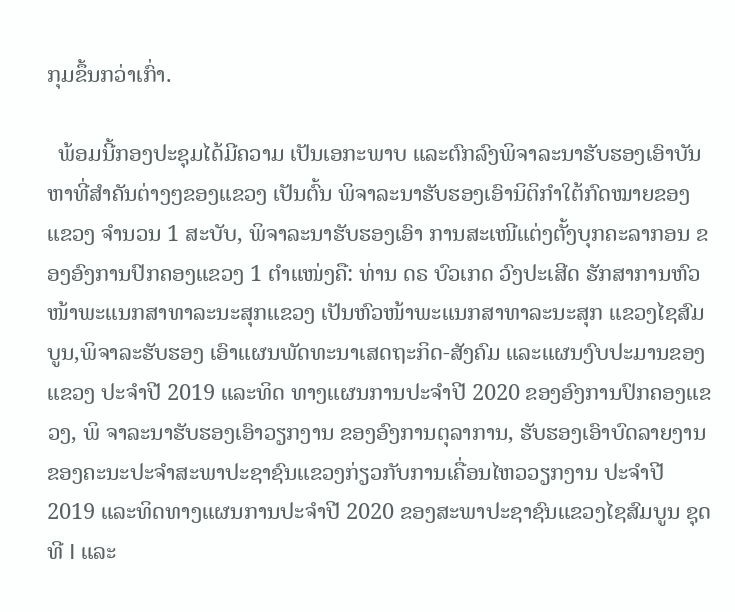ກຸມຂຶ້ນກວ່າເກົ່າ.

  ພ້ອມນີ້ກອງປະຊຸມໄດ້ມີຄວາມ ເປັນເອກະພາບ ແລະຕົກລົງພິຈາລະນາຮັບຮອງເອົາບັນຫາທີ່ສຳຄັນຕ່າງໆຂອງແຂວງ ເປັນຕົ້ນ ພິຈາລະນາຮັບຮອງເອົານິຕິກຳໃຕ້ກົດໝາຍຂອງແຂວງ ຈໍານວນ 1 ສະບັບ, ພິຈາລະນາຮັບຮອງເອົາ ການສະເໜີແຕ່ງຕັ້ງບຸກຄະລາກອນ ຂອງອົງການປົກຄອງແຂວງ 1 ຕຳແໜ່ງຄື: ທ່ານ ດຣ ບົວເກດ ວົງປະເສີດ ຮັກສາການຫົວໜ້າພະແນກສາທາລະນະສຸກແຂວງ ເປັນຫົວໜ້າພະແນກສາທາລະນະສຸກ ແຂວງໄຊສົມບູນ,ພິຈາລະຮັບຮອງ ເອົາແຜນພັດທະນາເສດຖະກິດ-ສັງຄົມ ແລະແຜນງົບປະມານຂອງ ແຂວງ ປະຈໍາປີ 2019 ແລະທິດ ທາງແຜນການປະຈຳປີ 2020 ຂອງອົງການປົກຄອງແຂວງ, ພິ ຈາລະນາຮັບຮອງເອົາວຽກງານ ຂອງອົງການຕຸລາການ, ຮັບຮອງເອົາບົດລາຍງານຂອງຄະນະປະຈຳສະພາປະຊາຊົນແຂວງກ່ຽວກັບການເຄື່ອນໄຫວວຽກງານ ປະຈຳປີ 2019 ແລະທິດທາງແຜນການປະຈຳປີ 2020 ຂອງສະພາປະຊາຊົນແຂວງໄຊສົມບູນ ຊຸດທີ I ແລະ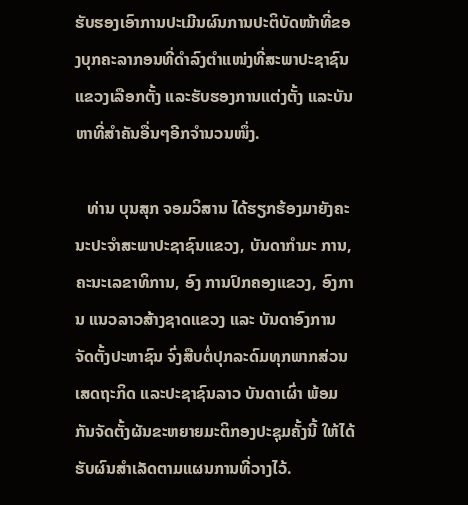ຮັບຮອງເອົາການປະເມີນຜົນການປະຕິບັດໜ້າທີ່ຂອງບຸກຄະລາກອນທີ່ດໍາລົງຕໍາແໜ່ງທີ່ສະພາປະຊາຊົນແຂວງເລືອກຕັ້ງ ແລະຮັບຮອງການແຕ່ງຕັ້ງ ແລະບັນຫາທີ່ສຳຄັນອື່ນໆອີກຈຳນວນໜຶ່ງ.

   ທ່ານ ບຸນສຸກ ຈອມວິສານ ໄດ້ຮຽກຮ້ອງມາຍັງຄະນະປະຈຳສະພາປະຊາຊົນແຂວງ, ບັນດາກຳມະ ການ, ຄະນະເລຂາທິການ, ອົງ ການປົກຄອງແຂວງ, ອົງການ ແນວລາວສ້າງຊາດແຂວງ ແລະ ບັນດາອົງການຈັດຕັ້ງປະຫາຊົນ ຈົ່ງສືບຕໍ່ປຸກລະດົມທຸກພາກສ່ວນ ເສດຖະກິດ ແລະປະຊາຊົນລາວ ບັນດາເຜົ່າ ພ້ອມກັນຈັດຕັ້ງຜັນຂະຫຍາຍມະຕິກອງປະຊຸມຄັ້ງນີ້ ໃຫ້ໄດ້ຮັບຜົນສຳເລັດຕາມແຜນການທີ່ວາງໄວ້.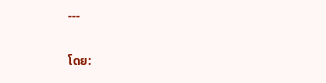---

ໂດຍ: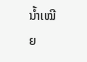ນໍ້າເໝີຍ